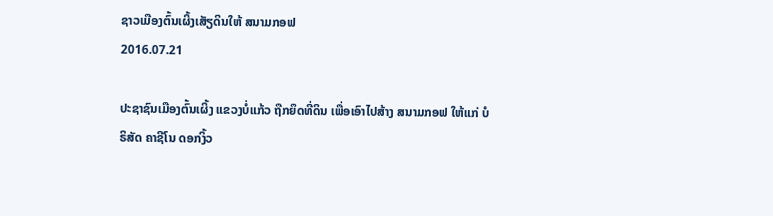ຊາວເມືອງຕົ້ນເຜິ້ງເສັຽດິນໃຫ້ ສນາມກອຟ
2016.07.21

ປະຊາຊົນເມືອງຕົ້ນເຜິ້ງ ແຂວງບໍ່ແກ້ວ ຖືກຍຶດທີ່ດິນ ເພື່ອເອົາໄປສ້າງ ສນາມກອຟ ໃຫ້ແກ່ ບໍຣິສັດ ຄາຊີໂນ ດອກງິ້ວ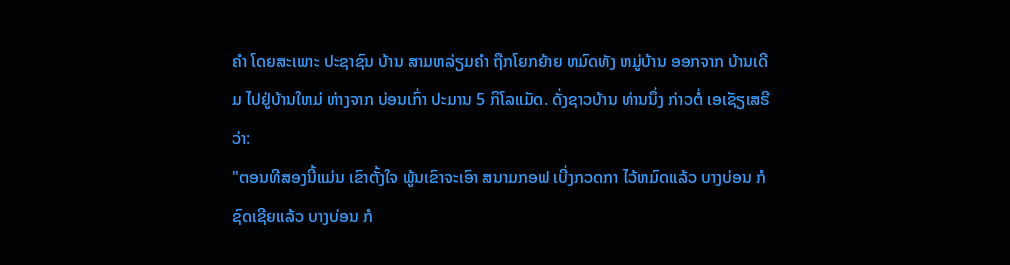ຄຳ ໂດຍສະເພາະ ປະຊາຊົນ ບ້ານ ສາມຫລ່ຽມຄຳ ຖືກໂຍກຍ້າຍ ຫມົດທັງ ຫມູ່ບ້ານ ອອກຈາກ ບ້ານເດີມ ໄປຢູ່ບ້ານໃຫມ່ ຫ່າງຈາກ ບ່ອນເກົ່າ ປະມານ 5 ກິໂລແມັດ. ດັ່ງຊາວບ້ານ ທ່ານນຶ່ງ ກ່າວຕໍ່ ເອເຊັຽເສຣີ ວ່າ:
"ຕອນທີສອງນີ້ແມ່ນ ເຂົາຕັ້ງໃຈ ພູ້ນເຂົາຈະເອົາ ສນາມກອຟ ເບີ່ງກວດກາ ໄວ້ຫມົດແລ້ວ ບາງບ່ອນ ກໍຊົດເຊີຍແລ້ວ ບາງບ່ອນ ກໍ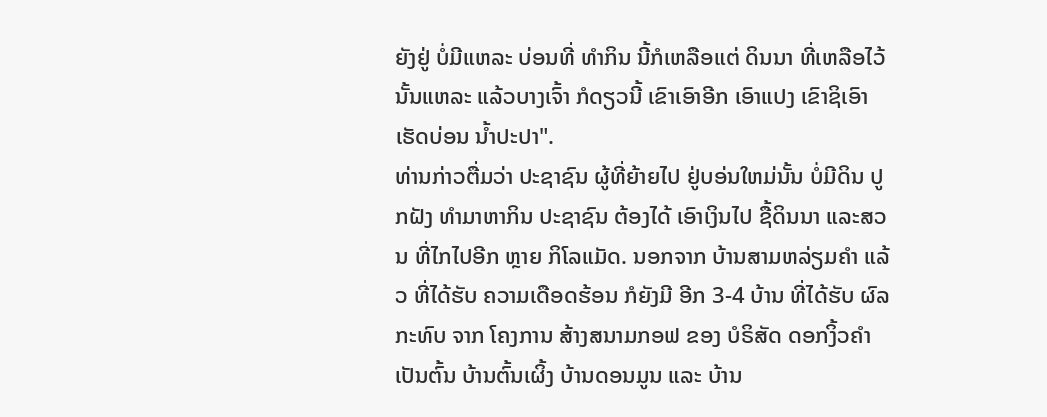ຍັງຢູ່ ບໍ່ມີແຫລະ ບ່ອນທີ່ ທຳກິນ ນີ້ກໍເຫລືອແຕ່ ດິນນາ ທີ່ເຫລືອໄວ້ ນັ້ນແຫລະ ແລ້ວບາງເຈົ້າ ກໍດຽວນີ້ ເຂົາເອົາອີກ ເອົາແປງ ເຂົາຊິເອົາ ເຮັດບ່ອນ ນ້ຳປະປາ".
ທ່ານກ່າວຕື່ມວ່າ ປະຊາຊົນ ຜູ້ທີ່ຍ້າຍໄປ ຢູ່ບອ່ນໃຫມ່ນັ້ນ ບໍ່ມີດິນ ປູກຝັງ ທຳມາຫາກິນ ປະຊາຊົນ ຕ້ອງໄດ້ ເອົາເງິນໄປ ຊື້ດິນນາ ແລະສວນ ທີ່ໄກໄປອີກ ຫຼາຍ ກິໂລແມັດ. ນອກຈາກ ບ້ານສາມຫລ່ຽມຄຳ ແລ້ວ ທີ່ໄດ້ຮັບ ຄວາມເດືອດຮ້ອນ ກໍຍັງມີ ອີກ 3-4 ບ້ານ ທີ່ໄດ້ຮັບ ຜົລກະທົບ ຈາກ ໂຄງການ ສ້າງສນາມກອຟ ຂອງ ບໍຣິສັດ ດອກງິ້ວຄຳ ເປັນຕົ້ນ ບ້ານຕົ້ນເຜິ້ງ ບ້ານດອນມູນ ແລະ ບ້ານ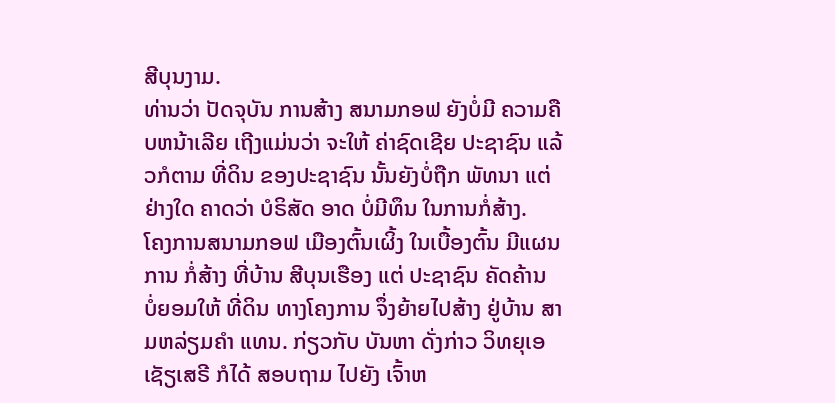ສີບຸນງາມ.
ທ່ານວ່າ ປັດຈຸບັນ ການສ້າງ ສນາມກອຟ ຍັງບໍ່ມີ ຄວາມຄືບຫນ້າເລີຍ ເຖີງແມ່ນວ່າ ຈະໃຫ້ ຄ່າຊົດເຊີຍ ປະຊາຊົນ ແລ້ວກໍຕາມ ທີ່ດິນ ຂອງປະຊາຊົນ ນັ້ນຍັງບໍ່ຖືກ ພັທນາ ແຕ່ຢ່າງໃດ ຄາດວ່າ ບໍຣິສັດ ອາດ ບໍ່ມີທຶນ ໃນການກໍ່ສ້າງ.
ໂຄງການສນາມກອຟ ເມືອງຕົ້ນເຜິ້ງ ໃນເບື້ອງຕົ້ນ ມີແຜນການ ກໍ່ສ້າງ ທີ່ບ້ານ ສີບຸນເຮືອງ ແຕ່ ປະຊາຊົນ ຄັດຄ້ານ ບໍ່ຍອມໃຫ້ ທີ່ດິນ ທາງໂຄງການ ຈຶ່ງຍ້າຍໄປສ້າງ ຢູ່ບ້ານ ສາມຫລ່ຽມຄຳ ແທນ. ກ່ຽວກັບ ບັນຫາ ດັ່ງກ່າວ ວິທຍຸເອເຊັຽເສຣີ ກໍໄດ້ ສອບຖາມ ໄປຍັງ ເຈົ້າຫ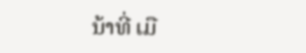ນ້າທີ່ ເມື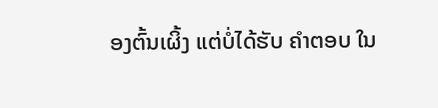ອງຕົ້ນເຜິ້ງ ແຕ່ບໍ່ໄດ້ຮັບ ຄຳຕອບ ໃນ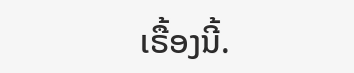ເຣື້ອງນີ້.